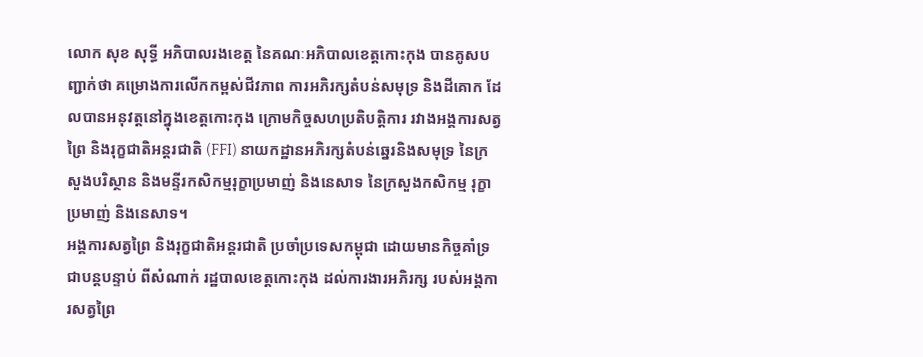លោក សុខ សុទ្ធី អភិបាលរងខេត្ត នៃគណៈអភិបាលខេត្តកោះកុង បានគូសបញ្ជាក់ថា គម្រោងការលើកកម្ពស់ជីវភាព ការអភិរក្សតំបន់សមុទ្រ និងដីគោក ដែលបានអនុវត្តនៅក្នុងខេត្តកោះកុង ក្រោមកិច្ចសហប្រតិបត្តិការ រវាងអង្គការសត្វព្រៃ និងរុក្ខជាតិអន្តរជាតិ (FFI) នាយកដ្ឋានអភិរក្សតំបន់ឆ្នេរនិងសមុទ្រ នៃក្រសួងបរិស្ថាន និងមន្ទីរកសិកម្មរុក្ខាប្រមាញ់ និងនេសាទ នៃក្រសួងកសិកម្ម រុក្ខាប្រមាញ់ និងនេសាទ។
អង្គការសត្វព្រៃ និងរុក្ខជាតិអន្តរជាតិ ប្រចាំប្រទេសកម្ពុជា ដោយមានកិច្ចគាំទ្រជាបន្តបន្ទាប់ ពីសំណាក់ រដ្ឋបាលខេត្តកោះកុង ដល់ការងារអភិរក្ស របស់អង្គការសត្វព្រៃ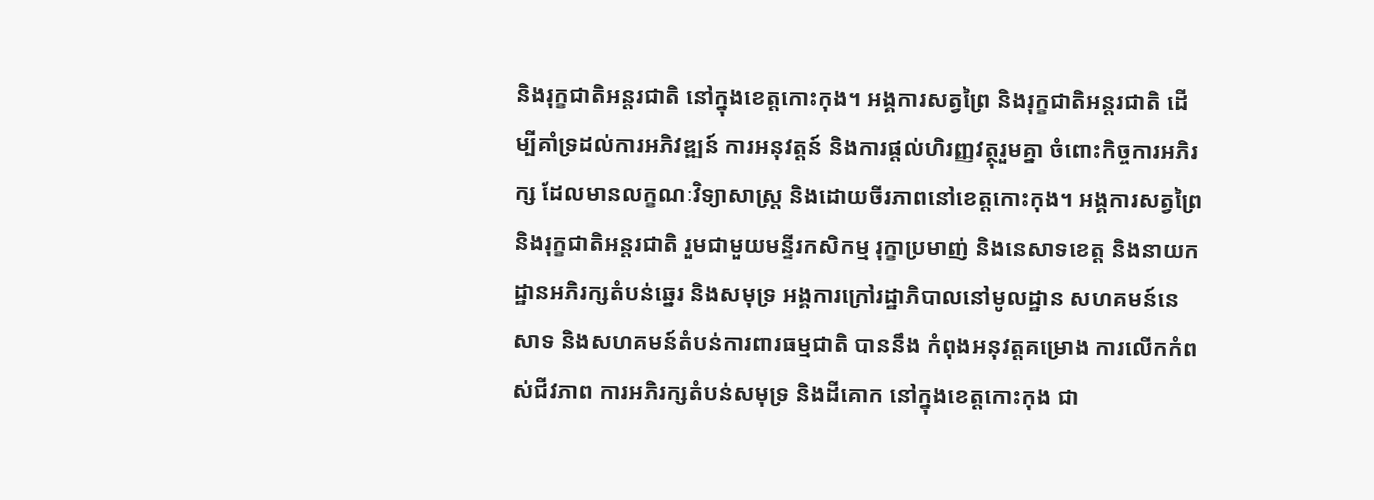និងរុក្ខជាតិអន្តរជាតិ នៅក្នុងខេត្តកោះកុង។ អង្គការសត្វព្រៃ និងរុក្ខជាតិអន្តរជាតិ ដើម្បីគាំទ្រដល់ការអភិវឌ្ឍន៍ ការអនុវត្តន៍ និងការផ្ដល់ហិរញ្ញវត្ថុរួមគ្នា ចំពោះកិច្ចការអភិរក្ស ដែលមានលក្ខណៈវិទ្យាសាស្ត្រ និងដោយចីរភាពនៅខេត្តកោះកុង។ អង្គការសត្វព្រៃ និងរុក្ខជាតិអន្តរជាតិ រួមជាមួយមន្ទីរកសិកម្ម រុក្ខាប្រមាញ់ និងនេសាទខេត្ត និងនាយកដ្ឋានអភិរក្សតំបន់ឆ្នេរ និងសមុទ្រ អង្គការក្រៅរដ្ឋាភិបាលនៅមូលដ្ឋាន សហគមន៍នេសាទ និងសហគមន៍តំបន់ការពារធម្មជាតិ បាននឹង កំពុងអនុវត្តគម្រោង ការលើកកំពស់ជីវភាព ការអភិរក្សតំបន់សមុទ្រ និងដីគោក នៅក្នុងខេត្តកោះកុង ជា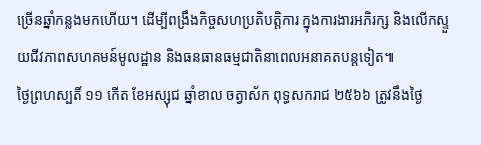ច្រើនឆ្នាំកន្លងមកហើយ។ ដើម្បីពង្រឹងកិច្ចសហប្រតិបត្តិការ ក្នុងការងារអភិរក្ស និងលើកស្ទួយជីវភាពសហគមន៍មូលដ្ឋាន និងធនធានធម្មជាតិនាពេលអនាគតបន្តទៀត៕
ថ្ងៃព្រហស្បតិ៍ ១១ កើត ខែអស្សុជ ឆ្នាំខាល ចត្វាស័ក ពុទ្ធសករាជ ២៥៦៦ ត្រូវនឹងថ្ងៃ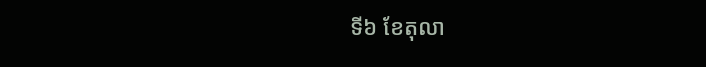ទី៦ ខែតុលា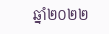ឆ្នាំ២០២២